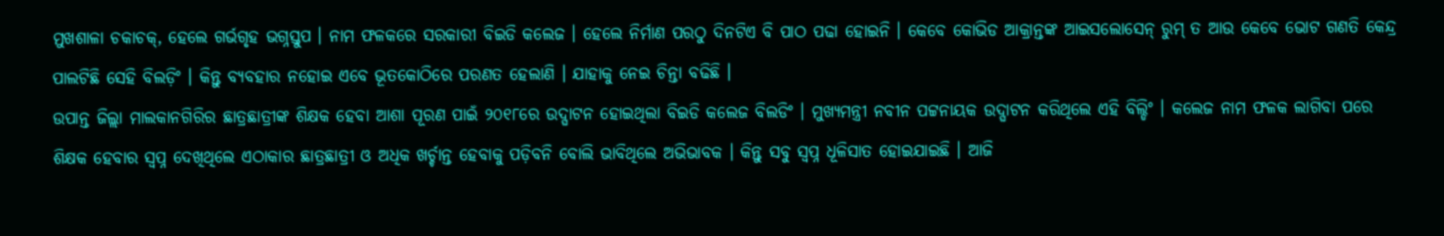ମୁଖଶାଳା ଚକାଚକ୍, ହେଲେ ଗର୍ଭଗୃହ ଭଗ୍ନସ୍ତୁପ । ନାମ ଫଳକରେ ସରକାରୀ ବିଇଡି କଲେଜ । ହେଲେ ନିର୍ମାଣ ପରଠୁ ଦିନଟିଏ ବି ପାଠ ପଢା ହୋଇନି । କେବେ କୋଭିଡ ଆକ୍ରାନ୍ତଙ୍କ ଆଇସଲୋସେନ୍ ରୁମ୍ ତ ଆଉ କେବେ ଭୋଟ ଗଣତି କେନ୍ଦ୍ର ପାଲଟିଛି ସେହି ବିଲଡ଼ିଂ । କିନ୍ତୁ ବ୍ୟବହାର ନହୋଇ ଏବେ ଭୂତକୋଠିରେ ପରଣତ ହେଲାଣି । ଯାହାକୁ ନେଇ ଚିନ୍ତା ବଢିଛି ।
ଉପାନ୍ତ ଜିଲ୍ଲା ମାଲକାନଗିରିର ଛାତ୍ରଛାତ୍ରୀଙ୍କ ଶିକ୍ଷକ ହେବା ଆଶା ପୂରଣ ପାଇଁ ୨୦୧୮ରେ ଉଦ୍ଘାଟନ ହୋଇଥିଲା ବିଇଡି କଲେଜ ବିଲଡିଂ । ମୁଖ୍ୟମନ୍ତ୍ରୀ ନବୀନ ପଟ୍ଟନାୟକ ଉଦ୍ଘାଟନ କରିଥିଲେ ଏହି ବିଲ୍ଡିଂ । କଲେଜ ନାମ ଫଳକ ଲାଗିବା ପରେ ଶିକ୍ଷକ ହେବାର ସ୍ୱପ୍ନ ଦେଖିଥିଲେ ଏଠାକାର ଛାତ୍ରଛାତ୍ରୀ ଓ ଅଧିକ ଖର୍ଚ୍ଚାନ୍ତ ହେବାକୁ ପଡ଼ିବନି ବୋଲି ଭାବିଥିଲେ ଅଭିଭାବକ । କିନ୍ତୁ ସବୁ ସ୍ୱପ୍ନ ଧୂଳିସାତ ହୋଇଯାଇଛି । ଆଜି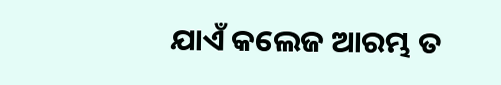ଯାଏଁ କଲେଜ ଆରମ୍ଭ ତ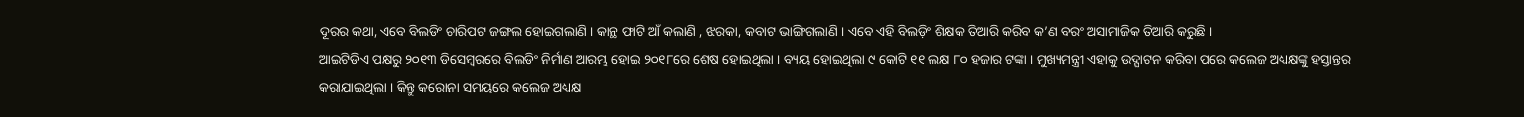ଦୂରର କଥା, ଏବେ ବିଲଡିଂ ଚାରିପଟ ଜଙ୍ଗଲ ହୋଇଗଲାଣି । କାନ୍ଥ ଫାଟି ଆଁ କଲାଣି , ଝରକା, କବାଟ ଭାଙ୍ଗିଗଲାଣି । ଏବେ ଏହି ବିଲଡ଼ିଂ ଶିକ୍ଷକ ତିଆରି କରିବ କ’ଣ ବରଂ ଅସାମାଜିକ ତିଆରି କରୁଛି ।
ଆଇଟିଡିଏ ପକ୍ଷରୁ ୨୦୧୩ ଡିସେମ୍ବରରେ ବିଲଡିଂ ନିର୍ମାଣ ଆରମ୍ଭ ହୋଇ ୨୦୧୮ରେ ଶେଷ ହୋଇଥିଲା । ବ୍ୟୟ ହୋଇଥିଲା ୯ କୋଟି ୧୧ ଲକ୍ଷ ୮୦ ହଜାର ଟଙ୍କା । ମୁଖ୍ୟମନ୍ତ୍ରୀ ଏହାକୁ ଉଦ୍ଘାଟନ କରିବା ପରେ କଲେଜ ଅଧ୍ୟକ୍ଷଙ୍କୁ ହସ୍ତାନ୍ତର କରାଯାଇଥିଲା । କିନ୍ତୁ କରୋନା ସମୟରେ କଲେଜ ଅଧ୍ୟକ୍ଷ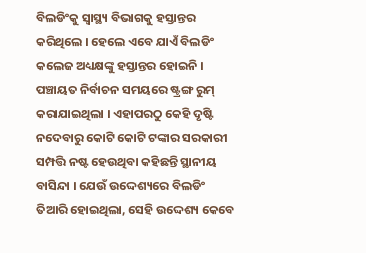ବିଲଡିଂକୁ ସ୍ୱାସ୍ଥ୍ୟ ବିଭାଗକୁ ହସ୍ତାନ୍ତର କରିଥିଲେ । ହେଲେ ଏବେ ଯାଏଁ ବିଲଡିଂ କଲେଜ ଅଧ୍ୟକ୍ଷଙ୍କୁ ହସ୍ତାନ୍ତର ହୋଇନି । ପଞ୍ଚାୟତ ନିର୍ବାଚନ ସମୟରେ ଷ୍ଟ୍ରଙ୍ଗ ରୁମ୍ କରାଯାଇଥିଲା । ଏହାପରଠୁ କେହି ଦୃଷ୍ଟି ନଦେବାରୁ କୋଟି କୋଟି ଟଙ୍କାର ସରକାରୀ ସମ୍ପତ୍ତି ନଷ୍ଟ ହେଉଥିବା କହିଛନ୍ତି ସ୍ଥାନୀୟ ବାସିନ୍ଦା । ଯେଉଁ ଉଦ୍ଦେଶ୍ୟରେ ବିଲଡିଂ ତିଆରି ହୋଇଥିଲା, ସେହି ଉଦ୍ଦେଶ୍ୟ କେବେ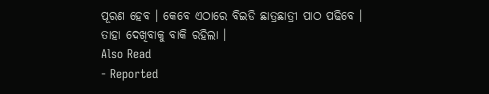ପୂରଣ ହେବ । କେବେ ଏଠାରେ ବିଇଡି ଛାତ୍ରଛାତ୍ରୀ ପାଠ ପଢିବେ । ତାହା ଦେଖିବାକୁ ବାକି ରହିଲା ।
Also Read
- Reported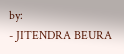by:
- JITENDRA BEURA